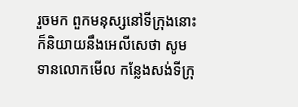រួចមក ពួកមនុស្សនៅទីក្រុងនោះ ក៏និយាយនឹងអេលីសេថា សូមទានលោកមើល កន្លែងសង់ទីក្រុ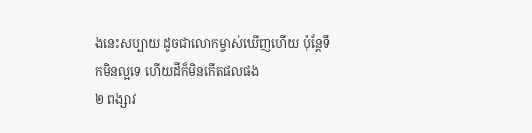ងនេះសប្បាយ ដូចជាលោកម្ចាស់ឃើញហើយ ប៉ុន្តែទឹកមិនល្អទេ ហើយដីក៏មិនកើតផលផង
២ ពង្សាវ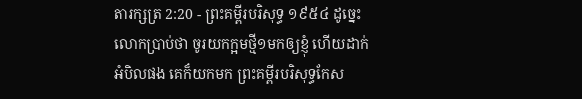តារក្សត្រ 2:20 - ព្រះគម្ពីរបរិសុទ្ធ ១៩៥៤ ដូច្នេះ លោកប្រាប់ថា ចូរយកក្អមថ្មី១មកឲ្យខ្ញុំ ហើយដាក់អំបិលផង គេក៏យកមក ព្រះគម្ពីរបរិសុទ្ធកែស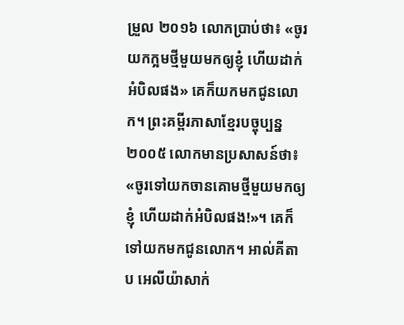ម្រួល ២០១៦ លោកប្រាប់ថា៖ «ចូរយកក្អមថ្មីមួយមកឲ្យខ្ញុំ ហើយដាក់អំបិលផង» គេក៏យកមកជូនលោក។ ព្រះគម្ពីរភាសាខ្មែរបច្ចុប្បន្ន ២០០៥ លោកមានប្រសាសន៍ថា៖ «ចូរទៅយកចានគោមថ្មីមួយមកឲ្យខ្ញុំ ហើយដាក់អំបិលផង!»។ គេក៏ទៅយកមកជូនលោក។ អាល់គីតាប អេលីយ៉ាសាក់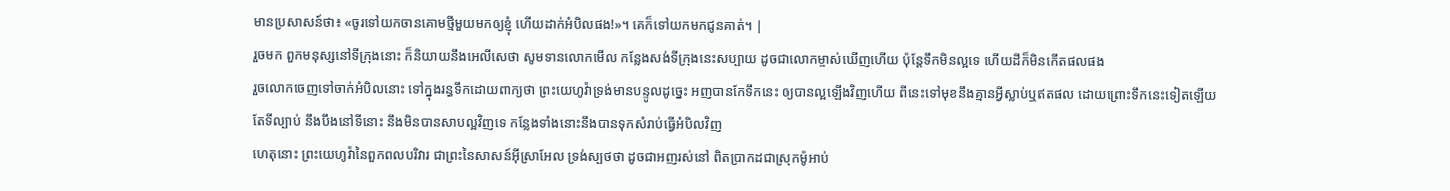មានប្រសាសន៍ថា៖ «ចូរទៅយកចានគោមថ្មីមួយមកឲ្យខ្ញុំ ហើយដាក់អំបិលផង!»។ គេក៏ទៅយកមកជូនគាត់។ |
រួចមក ពួកមនុស្សនៅទីក្រុងនោះ ក៏និយាយនឹងអេលីសេថា សូមទានលោកមើល កន្លែងសង់ទីក្រុងនេះសប្បាយ ដូចជាលោកម្ចាស់ឃើញហើយ ប៉ុន្តែទឹកមិនល្អទេ ហើយដីក៏មិនកើតផលផង
រួចលោកចេញទៅចាក់អំបិលនោះ ទៅក្នុងរន្ធទឹកដោយពាក្យថា ព្រះយេហូវ៉ាទ្រង់មានបន្ទូលដូច្នេះ អញបានកែទឹកនេះ ឲ្យបានល្អឡើងវិញហើយ ពីនេះទៅមុខនឹងគ្មានអ្វីស្លាប់ឬឥតផល ដោយព្រោះទឹកនេះទៀតឡើយ
តែទីល្បាប់ នឹងបឹងនៅទីនោះ នឹងមិនបានសាបល្អវិញទេ កន្លែងទាំងនោះនឹងបានទុកសំរាប់ធ្វើអំបិលវិញ
ហេតុនោះ ព្រះយេហូវ៉ានៃពួកពលបរិវារ ជាព្រះនៃសាសន៍អ៊ីស្រាអែល ទ្រង់ស្បថថា ដូចជាអញរស់នៅ ពិតប្រាកដជាស្រុកម៉ូអាប់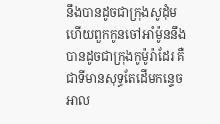នឹងបានដូចជាក្រុងសូដុំម ហើយពួកកូនចៅអាំម៉ូននឹងបានដូចជាក្រុងកូម៉ូរ៉ាដែរ គឺជាទីមានសុទ្ធតែដើមកន្ទេចអាល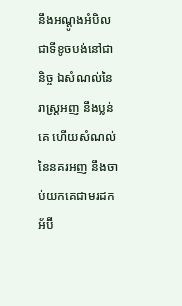នឹងអណ្តូងអំបិល ជាទីខូចបង់នៅជានិច្ច ឯសំណល់នៃរាស្ត្រអញ នឹងប្លន់គេ ហើយសំណល់នៃនគរអញ នឹងចាប់យកគេជាមរដក
អ័ប៊ី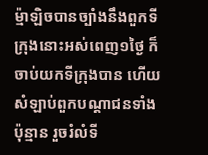ម៉្មាឡិចបានច្បាំងនឹងពួកទីក្រុងនោះអស់ពេញ១ថ្ងៃ ក៏ចាប់យកទីក្រុងបាន ហើយសំឡាប់ពួកបណ្តាជនទាំងប៉ុន្មាន រួចរំលំទី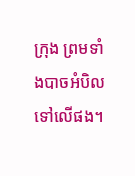ក្រុង ព្រមទាំងបាចអំបិលទៅលើផង។